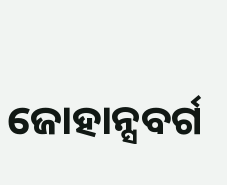ଜୋହାନ୍ସବର୍ଗ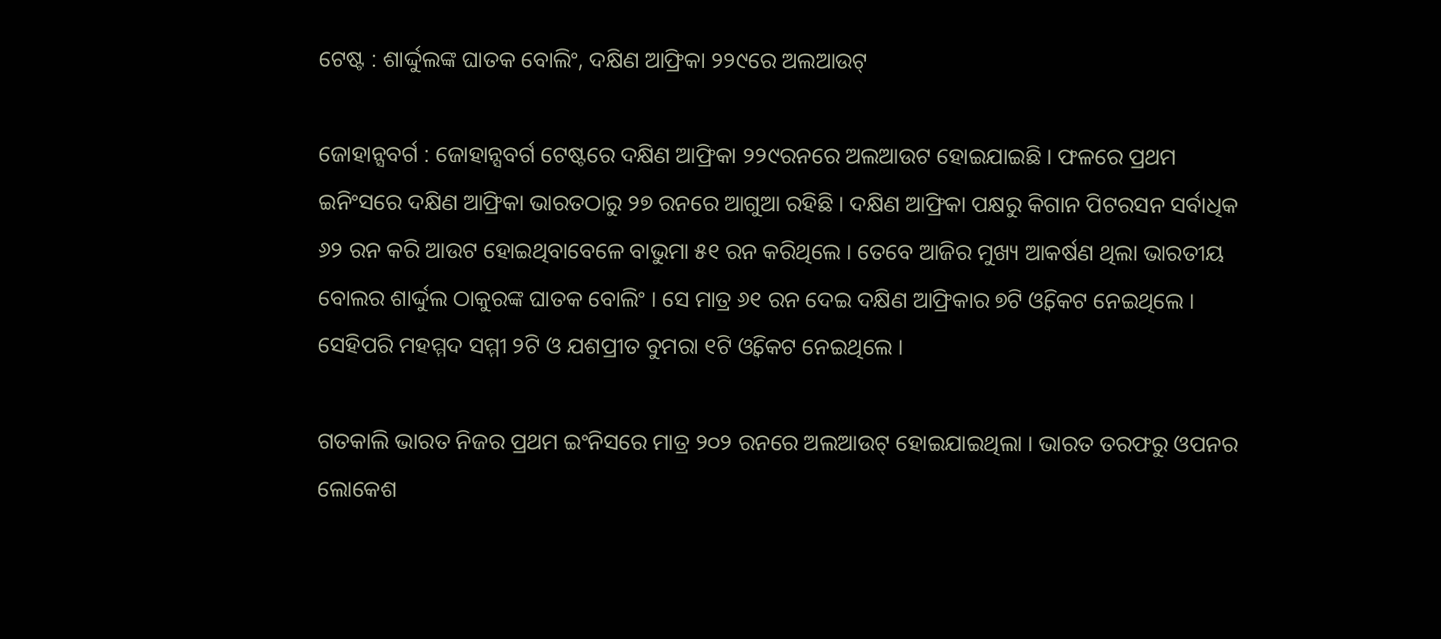ଟେଷ୍ଟ : ଶାର୍ଦ୍ଦୁଲଙ୍କ ଘାତକ ବୋଲିଂ, ଦକ୍ଷିଣ ଆଫ୍ରିକା ୨୨୯ରେ ଅଲଆଉଟ୍

ଜୋହାନ୍ସବର୍ଗ : ଜୋହାନ୍ସବର୍ଗ ଟେଷ୍ଟରେ ଦକ୍ଷିଣ ଆଫ୍ରିକା ୨୨୯ରନରେ ଅଲଆଉଟ ହୋଇଯାଇଛି । ଫଳରେ ପ୍ରଥମ ଇନିଂସରେ ଦକ୍ଷିଣ ଆଫ୍ରିକା ଭାରତଠାରୁ ୨୭ ରନରେ ଆଗୁଆ ରହିଛି । ଦକ୍ଷିଣ ଆଫ୍ରିକା ପକ୍ଷରୁ କିଗାନ ପିଟରସନ ସର୍ବାଧିକ ୬୨ ରନ କରି ଆଉଟ ହୋଇଥିବାବେଳେ ବାଭୁମା ୫୧ ରନ କରିଥିଲେ । ତେବେ ଆଜିର ମୁଖ୍ୟ ଆକର୍ଷଣ ଥିଲା ଭାରତୀୟ ବୋଲର ଶାର୍ଦ୍ଦୁଲ ଠାକୁରଙ୍କ ଘାତକ ବୋଲିଂ । ସେ ମାତ୍ର ୬୧ ରନ ଦେଇ ଦକ୍ଷିଣ ଆଫ୍ରିକାର ୭ଟି ଓ୍ବିକେଟ ନେଇଥିଲେ । ସେହିପରି ମହମ୍ମଦ ସମ୍ମୀ ୨ଟି ଓ ଯଶପ୍ରୀତ ବୁମରା ୧ଟି ଓ୍ବିକେଟ ନେଇଥିଲେ ।

ଗତକାଲି ଭାରତ ନିଜର ପ୍ରଥମ ଇଂନିସରେ ମାତ୍ର ୨୦୨ ରନରେ ଅଲଆଉଟ୍ ହୋଇଯାଇଥିଲା । ଭାରତ ତରଫରୁ ଓପନର ଲୋକେଶ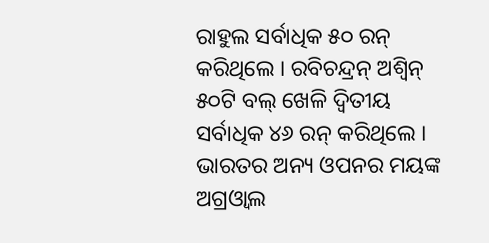ରାହୁଲ ସର୍ବାଧିକ ୫୦ ରନ୍ କରିଥିଲେ । ରବିଚନ୍ଦ୍ରନ୍ ଅଶ୍ଵିନ୍ ୫୦ଟି ବଲ୍ ଖେଳି ଦ୍ଵିତୀୟ ସର୍ବାଧିକ ୪୬ ରନ୍ କରିଥିଲେ । ଭାରତର ଅନ୍ୟ ଓପନର ମୟଙ୍କ ଅଗ୍ରଓ୍ଵାଲ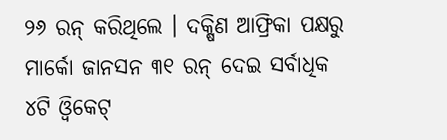୨୬ ରନ୍ କରିଥିଲେ । ଦକ୍ଷିଣ ଆଫ୍ରିକା ପକ୍ଷରୁ ମାର୍କୋ ଜାନସନ ୩୧ ରନ୍ ଦେଇ ସର୍ବାଧିକ ୪ଟି ଓ୍ଵିକେଟ୍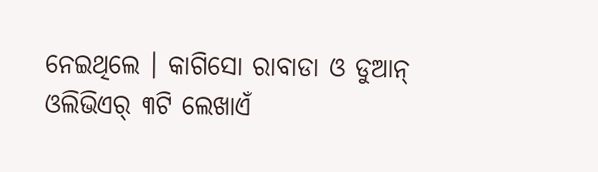ନେଇଥିଲେ । କାଗିସୋ ରାବାଡା ଓ ଡୁଆନ୍ ଓଲିଭିଏର୍ ୩ଟି ଲେଖାଏଁ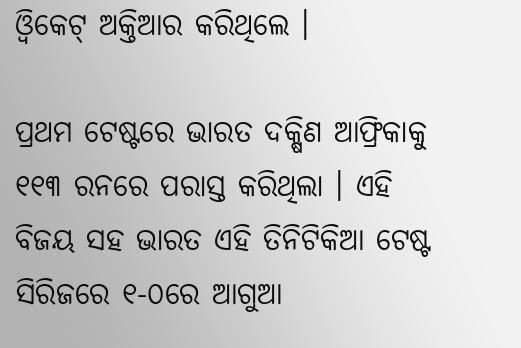ଓ୍ଵିକେଟ୍ ଅକ୍ତିଆର କରିଥିଲେ ।

ପ୍ରଥମ ଟେଷ୍ଟରେ ଭାରତ ଦକ୍ଷିଣ ଆଫ୍ରିକାକୁ ୧୧୩ ରନରେ ପରାସ୍ତ କରିଥିଲା । ଏହି ବିଜୟ ସହ ଭାରତ ଏହି ତିନିଟିକିଆ ଟେଷ୍ଟ ସିରିଜରେ ୧-୦ରେ ଆଗୁଆ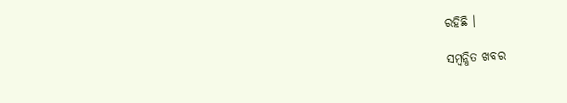ରହିଛି ।

ସମ୍ବନ୍ଧିତ ଖବର